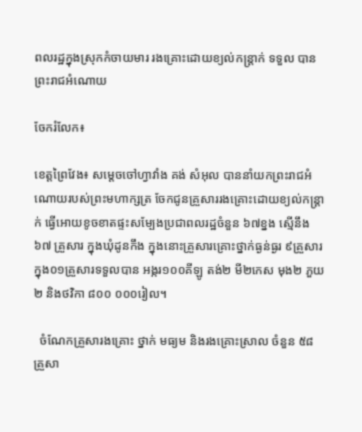ពលរដ្ឋក្នុងស្រុកកំចាយមារ រងគ្រោះដោយខ្យល់កន្ត្រាក់ ទទួល បានព្រះរាជអំណោយ

ចែករំលែក៖

ខេត្តព្រៃវែង៖ សម្តេចចៅហ្វាវាំង គង់ សំអុល បាននាំយកព្រះរាជអំណោយរបស់ព្រះមហាក្សត្រ ចែកជូនគ្រួសាររងគ្រោះដោយខ្យល់កន្រ្តាក់ ធ្វើអោយខូចខាតផ្ទះសម្បែងប្រជាពលរដ្ឋចំនួន ៦៧ខ្នង ស្មើនឹង៦៧ គ្រួសារ ក្នុងឃុំដូនកឹង ក្នុងនោះគ្រួសារគ្រោះថ្នាក់ធ្ងន់ធ្ងរ ៩គ្រួសារ ក្នុង០១គ្រួសារទទួលបាន អង្ករ១០០គីឡូ តង់២ មី២កេស មុង២ ភួយ២ និងថវិកា ៨០០ ០០០រៀល។

  ចំណែកគ្រួសារងគ្រោះ ថ្នាក់ មធ្យម និងរងគ្រោះស្រាល ចំនួន ៥៨គ្រួសា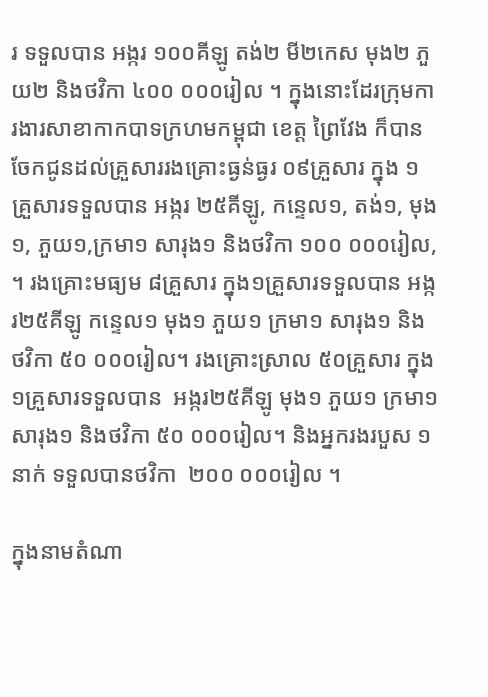រ ទទួលបាន អង្ករ ១០០គីឡូ តង់២ មី២កេស មុង២ ភួយ២ និងថវិកា ៤០០ ០០០រៀល ។ ក្នុងនោះដែរក្រុមការងារសាខាកាកបាទក្រហមកម្ពុជា ខេត្ត ព្រៃវែង ក៏បានចែកជូនដល់គ្រួសាររងគ្រោះធ្ងន់ធ្ងរ ០៩គ្រួសារ ក្នុង ១គ្រួសារទទួលបាន អង្ករ ២៥គីឡូ, កន្ទេល១, តង់១, មុង១, ភួយ១,ក្រមា១ សារុង១ និងថវិកា ១០០ ០០០រៀល, ។ រងគ្រោះមធ្យម ៨គ្រួសារ ក្នុង១គ្រួសារទទួលបាន អង្ករ២៥គីឡូ កន្ទេល១ មុង១ ភួយ១ ក្រមា១ សារុង១ និងថវិកា ៥០ ០០០រៀល។ រងគ្រោះស្រាល ៥០គ្រួសារ ក្នុង១គ្រួសារទទួលបាន  អង្ករ២៥គីឡូ មុង១ ភួយ១ ក្រមា១ សារុង១ និងថវិកា ៥០ ០០០រៀល។ និងអ្នករងរបួស ១នាក់ ទទួលបានថវិកា  ២០០ ០០០រៀល ។

ក្នុងនាមតំណា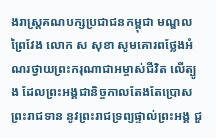ងរាស្ត្រគណបក្សប្រជាជនកម្ពុជា មណ្ឌលព្រៃវែង លោក ស សុខា សូមគោរពថ្លែងអំណរថ្វាយព្រះករុណាជាអម្ចាស់ជីវិត លើត្បូង ដែលព្រះអង្គជានិច្ចកាលតែងតែប្រោសព្រះរាជទាន នូវព្រះរាជទ្រព្យផ្ទាល់ព្រះអង្គ ជួ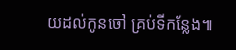យដល់កូនចៅ គ្រប់ទីកន្លែង៕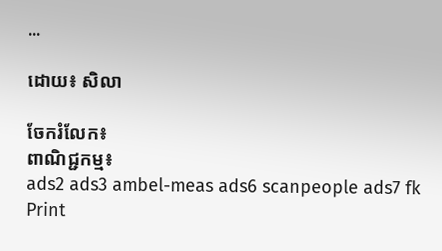...

ដោយ៖ សិលា

ចែករំលែក៖
ពាណិជ្ជកម្ម៖
ads2 ads3 ambel-meas ads6 scanpeople ads7 fk Print